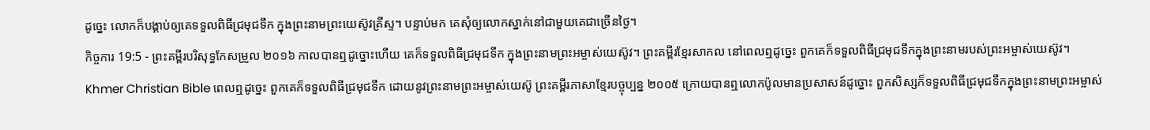ដូច្នេះ លោកក៏បង្គាប់ឲ្យគេទទួលពិធីជ្រមុជទឹក ក្នុងព្រះនាមព្រះយេស៊ូវគ្រីស្ទ។ បន្ទាប់មក គេសុំឲ្យលោកស្នាក់នៅជាមួយគេជាច្រើនថ្ងៃ។
កិច្ចការ 19:5 - ព្រះគម្ពីរបរិសុទ្ធកែសម្រួល ២០១៦ កាលបានឮដូច្នោះហើយ គេក៏ទទួលពិធីជ្រមុជទឹក ក្នុងព្រះនាមព្រះអម្ចាស់យេស៊ូវ។ ព្រះគម្ពីរខ្មែរសាកល នៅពេលឮដូច្នេះ ពួកគេក៏ទទួលពិធីជ្រមុជទឹកក្នុងព្រះនាមរបស់ព្រះអម្ចាស់យេស៊ូវ។ Khmer Christian Bible ពេលឮដូច្នេះ ពួកគេក៏ទទួលពិធីជ្រមុជទឹក ដោយនូវព្រះនាមព្រះអម្ចាស់យេស៊ូ ព្រះគម្ពីរភាសាខ្មែរបច្ចុប្បន្ន ២០០៥ ក្រោយបានឮលោកប៉ូលមានប្រសាសន៍ដូច្នោះ ពួកសិស្សក៏ទទួលពិធីជ្រមុជទឹកក្នុងព្រះនាមព្រះអម្ចាស់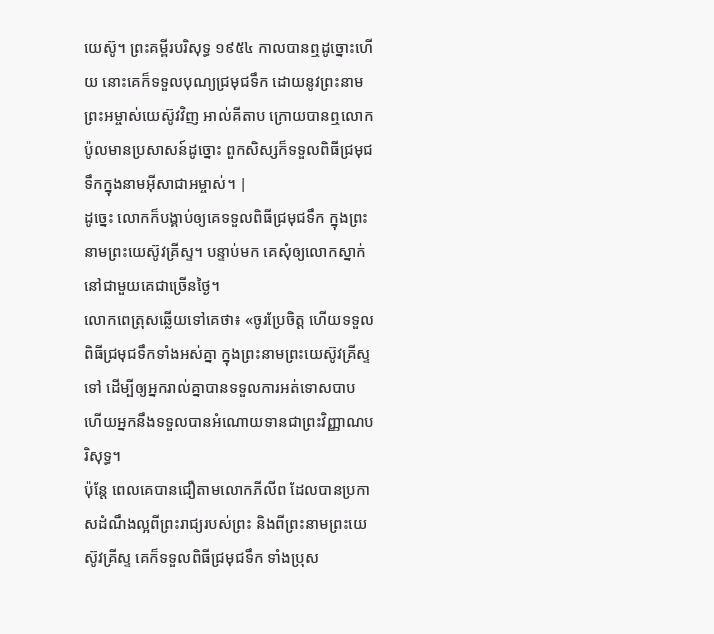យេស៊ូ។ ព្រះគម្ពីរបរិសុទ្ធ ១៩៥៤ កាលបានឮដូច្នោះហើយ នោះគេក៏ទទួលបុណ្យជ្រមុជទឹក ដោយនូវព្រះនាមព្រះអម្ចាស់យេស៊ូវវិញ អាល់គីតាប ក្រោយបានឮលោកប៉ូលមានប្រសាសន៍ដូច្នោះ ពួកសិស្សក៏ទទួលពិធីជ្រមុជទឹកក្នុងនាមអ៊ីសាជាអម្ចាស់។ |
ដូច្នេះ លោកក៏បង្គាប់ឲ្យគេទទួលពិធីជ្រមុជទឹក ក្នុងព្រះនាមព្រះយេស៊ូវគ្រីស្ទ។ បន្ទាប់មក គេសុំឲ្យលោកស្នាក់នៅជាមួយគេជាច្រើនថ្ងៃ។
លោកពេត្រុសឆ្លើយទៅគេថា៖ «ចូរប្រែចិត្ត ហើយទទួលពិធីជ្រមុជទឹកទាំងអស់គ្នា ក្នុងព្រះនាមព្រះយេស៊ូវគ្រីស្ទទៅ ដើម្បីឲ្យអ្នករាល់គ្នាបានទទួលការអត់ទោសបាប ហើយអ្នកនឹងទទួលបានអំណោយទានជាព្រះវិញ្ញាណបរិសុទ្ធ។
ប៉ុន្ដែ ពេលគេបានជឿតាមលោកភីលីព ដែលបានប្រកាសដំណឹងល្អពីព្រះរាជ្យរបស់ព្រះ និងពីព្រះនាមព្រះយេស៊ូវគ្រីស្ទ គេក៏ទទួលពិធីជ្រមុជទឹក ទាំងប្រុស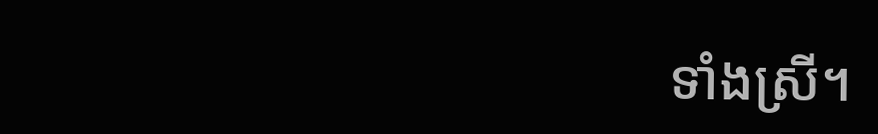ទាំងស្រី។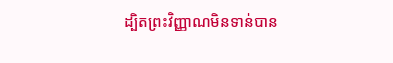ដ្បិតព្រះវិញ្ញាណមិនទាន់បាន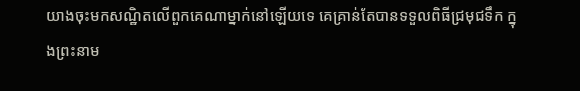យាងចុះមកសណ្ឋិតលើពួកគេណាម្នាក់នៅឡើយទេ គេគ្រាន់តែបានទទួលពិធីជ្រមុជទឹក ក្នុងព្រះនាម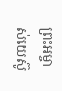ព្រះអម្ចាស់យេស៊ូ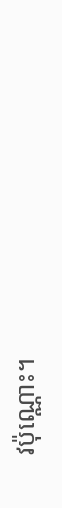វប៉ុណ្ណោះ។